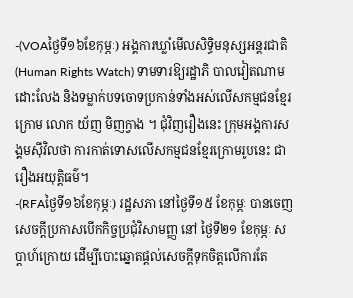-(VOAថ្ងៃទី១៦ខែកុម្ភៈ) អង្គការឃ្លាំមើលសិទ្ធិមនុស្សអន្តរជាតិ (Human Rights Watch) ទាមទារឱ្យរដ្ឋាភិ បាលវៀតណាមដោះលែង និងទម្លាក់បទចោទប្រកាន់ទាំងអស់លើសកម្មជនខ្មែរក្រោម លោក យ័ញ មិញក្វាង ។ ជុំវិញរឿងនេះ ក្រុមអង្គការសង្គមស៊ីវិលថា ការកាត់ទោសលើសកម្មជនខ្មែរក្រោមរូបនេះ ជារឿងអយុត្តិធម៌។
-(RFAថ្ងៃទី១៦ខែកុម្ភៈ) រដ្ឋសភា នៅថ្ងៃទី១៥ ខែកុម្ភៈ បានចេញសេចក្តីប្រកាសបើកកិច្ចប្រជុំវិសាមញ្ញ នៅ ថ្ងៃទី២១ ខែកុម្ភៈ សប្តាហ៍ក្រោយ ដើម្បីបោះឆ្នោតផ្តល់សេចក្តីទុកចិត្តលើការតែ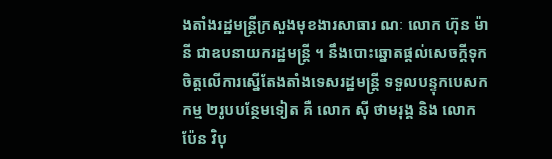ងតាំងរដ្ឋមន្ត្រីក្រសួងមុខងារសាធារ ណៈ លោក ហ៊ុន ម៉ានី ជាឧបនាយករដ្ឋមន្ត្រី ។ នឹងបោះឆ្នោតផ្តល់សេចក្តីទុកចិត្តលើការស្នើតែងតាំងទេសរដ្ឋមន្ត្រី ទទួលបន្ទុកបេសកកម្ម ២រូបបន្ថែមទៀត គឺ លោក ស៊ី ថាមរុង្គ និង លោក ប៉ែន វិបុ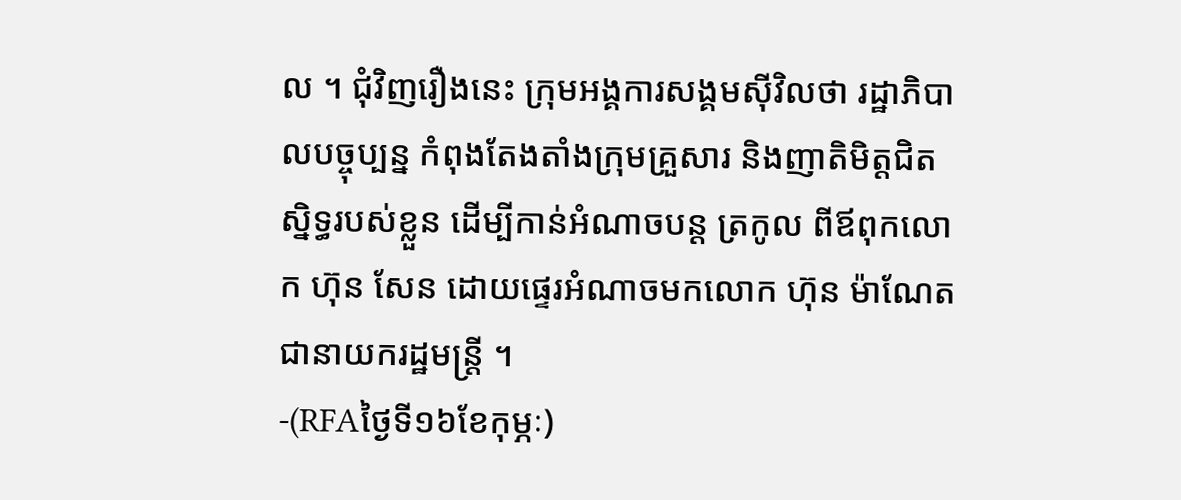ល ។ ជុំវិញរឿងនេះ ក្រុមអង្គការសង្គមស៊ីវិលថា រដ្ឋាភិបាលបច្ចុប្បន្ន កំពុងតែងតាំងក្រុមគ្រួសារ និងញាតិមិត្តជិតស្និទ្ធរបស់ខ្លួន ដើម្បីកាន់អំណាចបន្ត ត្រកូល ពីឪពុកលោក ហ៊ុន សែន ដោយផ្ទេរអំណាចមកលោក ហ៊ុន ម៉ាណែត ជានាយករដ្ឋមន្ត្រី ។
-(RFAថ្ងៃទី១៦ខែកុម្ភៈ)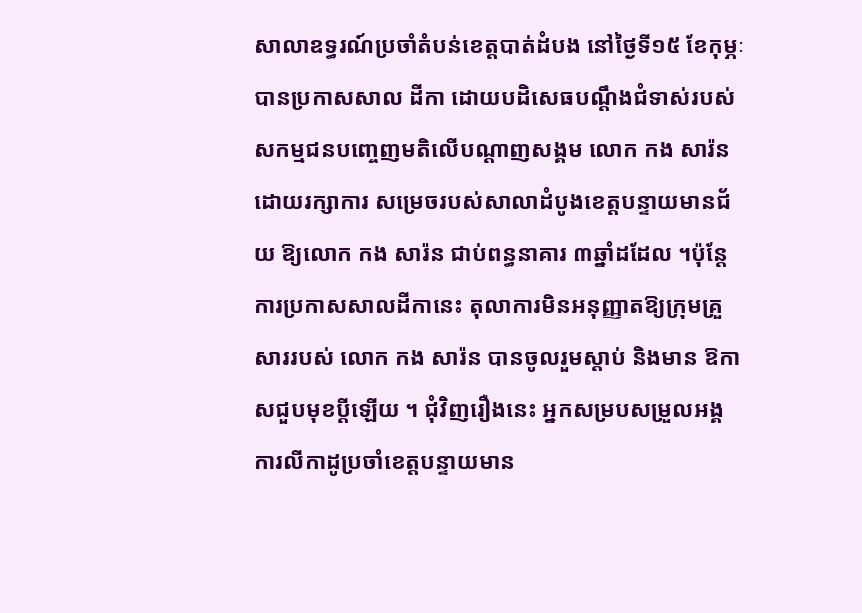សាលាឧទ្ធរណ៍ប្រចាំតំបន់ខេត្តបាត់ដំបង នៅថ្ងៃទី១៥ ខែកុម្ភៈ បានប្រកាសសាល ដីកា ដោយបដិសេធបណ្តឹងជំទាស់របស់សកម្មជនបញ្ចេញមតិលើបណ្ដាញសង្គម លោក កង សារ៉ន ដោយរក្សាការ សម្រេចរបស់សាលាដំបូងខេត្តបន្ទាយមានជ័យ ឱ្យលោក កង សារ៉ន ជាប់ពន្ធនាគារ ៣ឆ្នាំដដែល ។ប៉ុន្តែការប្រកាសសាលដីកានេះ តុលាការមិនអនុញ្ញាតឱ្យក្រុមគ្រួសាររបស់ លោក កង សារ៉ន បានចូលរួមស្តាប់ និងមាន ឱកាសជួបមុខប្ដីឡើយ ។ ជុំវិញរឿងនេះ អ្នកសម្របសម្រួលអង្គការលីកាដូប្រចាំខេត្តបន្ទាយមាន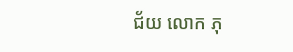ជ័យ លោក ភុ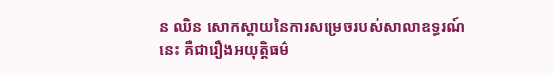ន ឈិន សោកស្តាយនៃការសម្រេចរបស់សាលាឧទ្ធរណ៍នេះ គឺជារឿងអយុត្តិធម៌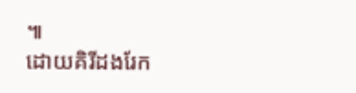៕
ដោយគិរីដងរែក